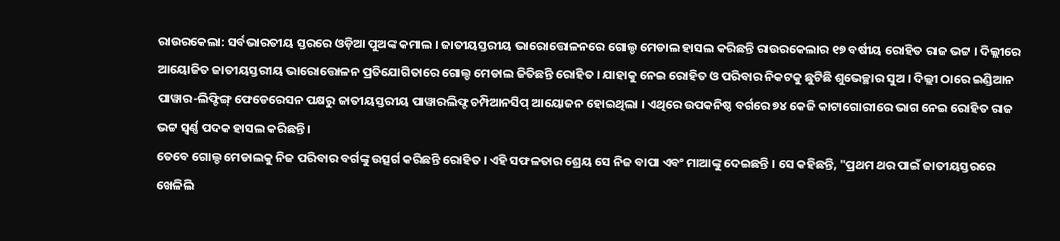ରାଉରକେଲା: ସର୍ବଭାରତୀୟ ସ୍ତରରେ ଓଡ଼ିଆ ପୁଅଙ୍କ କମାଲ । ଜାତୀୟସ୍ତରୀୟ ଭାରୋତ୍ତୋଳନରେ ଗୋଲ୍ଡ ମେଡାଲ ହାସଲ କରିଛନ୍ତି ରାଉରକେଲାର ୧୭ ବର୍ଷୀୟ ରୋହିତ ରାଜ ଭଟ୍ଟ । ଦିଲ୍ଲୀରେ ଆୟୋଜିତ ଜାତୀୟସ୍ତରୀୟ ଭାରୋତ୍ତୋଳନ ପ୍ରତିଯୋଗିତାରେ ଗୋଲ୍ଡ ମେଡାଲ ଜିତିଛନ୍ତି ରୋହିତ । ଯାହାକୁ ନେଇ ରୋହିତ ଓ ପରିବାର ନିକଟକୁ ଛୁଟିଛି ଶୁଭେଚ୍ଛାର ସୁଅ । ଦିଲ୍ଲୀ ଠାରେ ଇଣ୍ଡିଆନ ପାୱାର-ଲିଫ୍ଟିଙ୍ଗ୍ ଫେଡେରେସନ ପକ୍ଷରୁ ଜାତୀୟସ୍ତରୀୟ ପାୱାରଲିଫ୍ଟ ଚମ୍ପିଆନସିପ୍ ଆୟୋଜନ ହୋଇଥିଲା । ଏଥିରେ ଉପକନିଷ୍ଠ ବର୍ଗରେ ୭୪ କେଜି କାଟାଗୋରୀରେ ଭାଗ ନେଇ ରୋହିତ ରାଜ ଭଟ୍ଟ ସ୍ବର୍ଣ୍ଣ ପଦକ ହାସଲ କରିଛନ୍ତି ।
ତେବେ ଗୋଲ୍ଡ ମେଡାଲକୁ ନିଜ ପରିବାର ବର୍ଗଙ୍କୁ ଉତ୍ସର୍ଗ କରିଛନ୍ତି ରୋହିତ । ଏହି ସଫଳତାର ଶ୍ରେୟ ସେ ନିଜ ବାପା ଏବଂ ମାଆଙ୍କୁ ଦେଇଛନ୍ତି । ସେ କହିଛନ୍ତି, "ପ୍ରଥମ ଥର ପାଇଁ ଜାତୀୟସ୍ତରରେ ଖେଳିଲି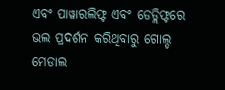ଏବଂ ପାୱାରଲିଫ୍ଟ ଏବଂ ଡେଡ୍ଲିଫ୍ଟରେ ଭଲ ପ୍ରଦର୍ଶନ କରିଥିବାରୁ ଗୋଲ୍ଡ ମେଡାଲ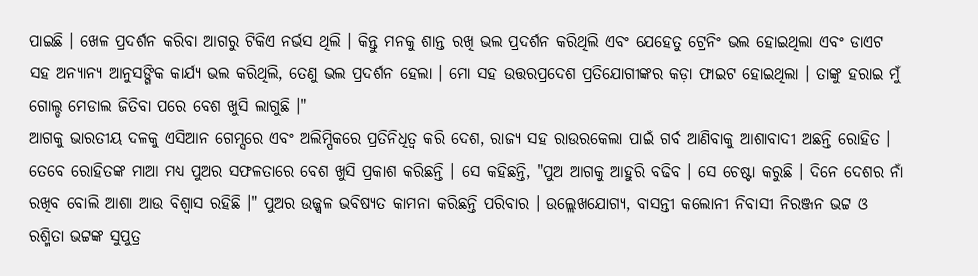ପାଇଛି । ଖେଳ ପ୍ରଦର୍ଶନ କରିବା ଆଗରୁ ଟିକିଏ ନର୍ଭସ ଥିଲି । କିନ୍ତୁ ମନକୁ ଶାନ୍ତ ରଖି ଭଲ ପ୍ରଦର୍ଶନ କରିଥିଲି ଏବଂ ଯେହେତୁ ଟ୍ରେନିଂ ଭଲ ହୋଇଥିଲା ଏବଂ ଡାଏଟ ସହ ଅନ୍ୟାନ୍ୟ ଆନୁସଙ୍ଗିକ କାର୍ଯ୍ୟ ଭଲ କରିଥିଲି, ତେଣୁ ଭଲ ପ୍ରଦର୍ଶନ ହେଲା । ମୋ ସହ ଉତ୍ତରପ୍ରଦେଶ ପ୍ରତିଯୋଗୀଙ୍କର କଡ଼ା ଫାଇଟ ହୋଇଥିଲା । ତାଙ୍କୁ ହରାଇ ମୁଁ ଗୋଲ୍ଡ ମେଡାଲ ଜିତିବା ପରେ ବେଶ ଖୁସି ଲାଗୁଛି ।"
ଆଗକୁ ଭାରତୀୟ ଦଳକୁ ଏସିଆନ ଗେମ୍ସରେ ଏବଂ ଅଲିମ୍ପିକରେ ପ୍ରତିନିଧିତ୍ଵ କରି ଦେଶ, ରାଜ୍ୟ ସହ ରାଉରକେଲା ପାଇଁ ଗର୍ବ ଆଣିବାକୁ ଆଶାବାଦୀ ଅଛନ୍ତି ରୋହିତ । ତେବେ ରୋହିତଙ୍କ ମାଆ ମଧ୍ୟ ପୁଅର ସଫଳତାରେ ବେଶ ଖୁସି ପ୍ରକାଶ କରିଛନ୍ତି । ସେ କହିଛନ୍ତି, "ପୁଅ ଆଗକୁ ଆହୁରି ବଢିବ । ସେ ଚେଷ୍ଟା କରୁଛି । ଦିନେ ଦେଶର ନାଁ ରଖିବ ବୋଲି ଆଶା ଆଉ ବିଶ୍ବାସ ରହିଛି ।" ପୁଅର ଉଜ୍ଜ୍ଵଳ ଭବିଷ୍ୟତ କାମନା କରିଛନ୍ତି ପରିବାର । ଉଲ୍ଲେଖଯୋଗ୍ୟ, ବାସନ୍ତୀ କଲୋନୀ ନିବାସୀ ନିରଞ୍ଜନ ଭଟ୍ଟ ଓ ରଶ୍ମିତା ଭଟ୍ଟଙ୍କ ସୁପୁତ୍ର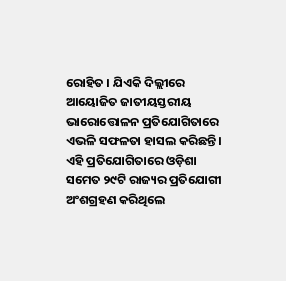ରୋହିତ । ଯିଏକି ଦିଲ୍ଲୀରେ ଆୟୋଜିତ ଜାତୀୟସ୍ତରୀୟ ଭାରୋତ୍ତୋଳନ ପ୍ରତିଯୋଗିତାରେ ଏଭଳି ସଫଳତା ହାସଲ କରିଛନ୍ତି । ଏହି ପ୍ରତିଯୋଗିତାରେ ଓଡ଼ିଶା ସମେତ ୨୯ଟି ରାଜ୍ୟର ପ୍ରତିଯୋଗୀ ଅଂଶଗ୍ରହଣ କରିଥିଲେ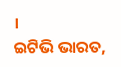।
ଇଟିଭି ଭାରତ,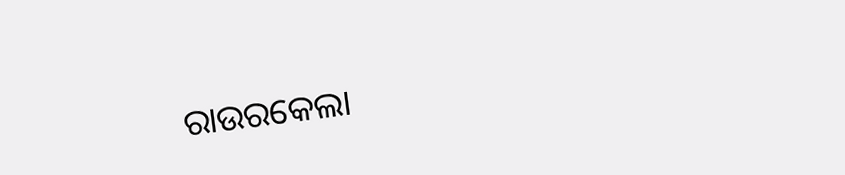ରାଉରକେଲା